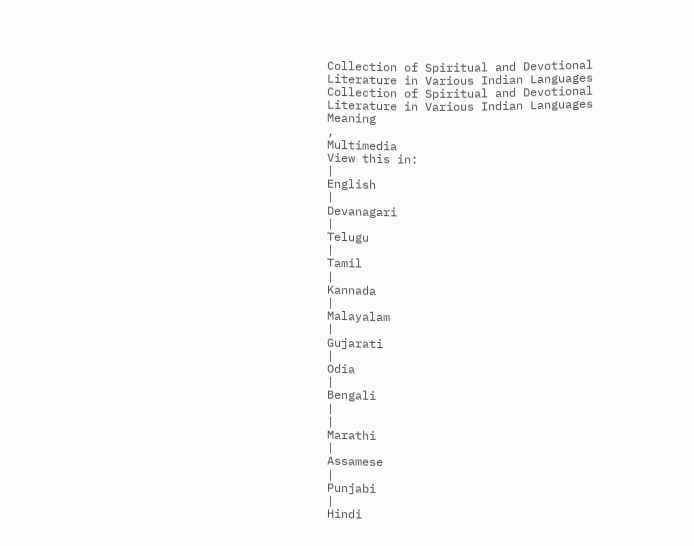Collection of Spiritual and Devotional Literature in Various Indian Languages
Collection of Spiritual and Devotional Literature in Various Indian Languages
Meaning
,
Multimedia
View this in:
|
English
|
Devanagari
|
Telugu
|
Tamil
|
Kannada
|
Malayalam
|
Gujarati
|
Odia
|
Bengali
|
|
Marathi
|
Assamese
|
Punjabi
|
Hindi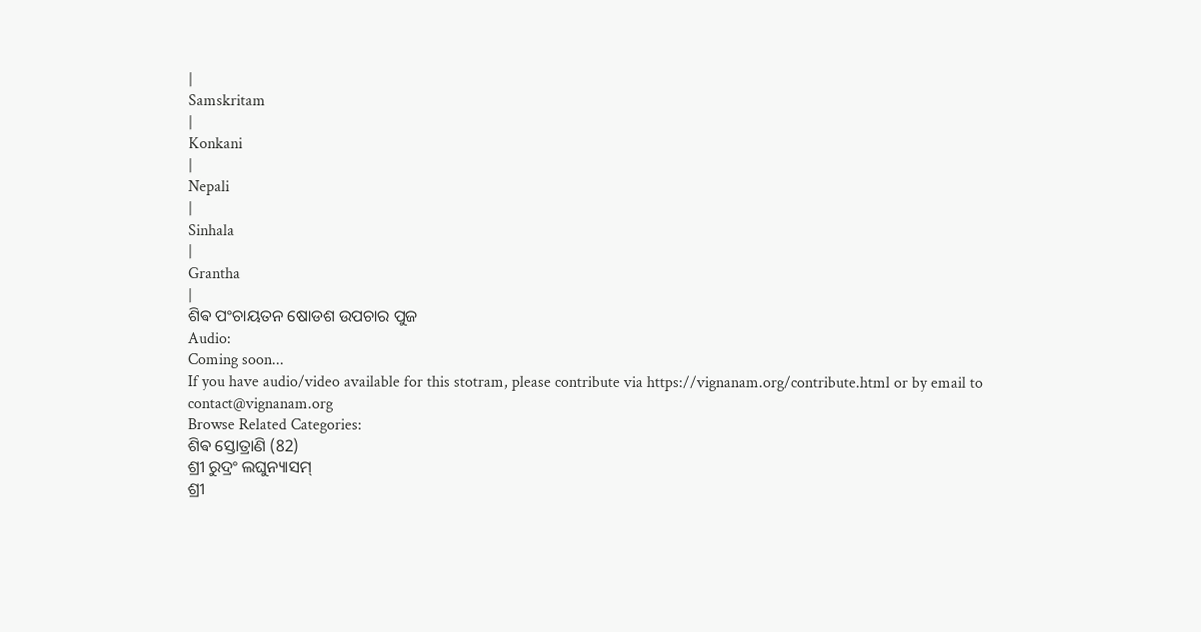|
Samskritam
|
Konkani
|
Nepali
|
Sinhala
|
Grantha
|
ଶିଵ ପଂଚାୟତନ ଷୋଡଶ ଉପଚାର ପୁଜ
Audio:
Coming soon...
If you have audio/video available for this stotram, please contribute via https://vignanam.org/contribute.html or by email to contact@vignanam.org
Browse Related Categories:
ଶିଵ ସ୍ତୋତ୍ରାଣି (82)
ଶ୍ରୀ ରୁଦ୍ରଂ ଲଘୁନ୍ୟାସମ୍
ଶ୍ରୀ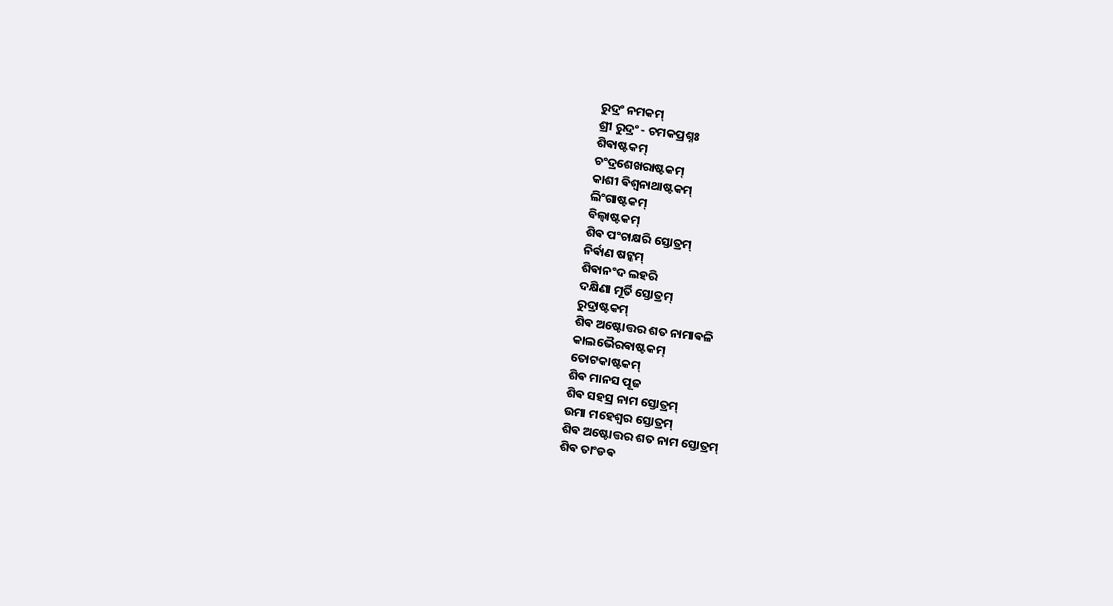ରୁଦ୍ରଂ ନମକମ୍
ଶ୍ରୀ ରୁଦ୍ରଂ - ଚମକପ୍ରଶ୍ନଃ
ଶିଵାଷ୍ଟକମ୍
ଚଂଦ୍ରଶେଖରାଷ୍ଟକମ୍
କାଶୀ ଵିଶ୍ଵନାଥାଷ୍ଟକମ୍
ଲିଂଗାଷ୍ଟକମ୍
ବିଲ୍ଵାଷ୍ଟକମ୍
ଶିଵ ପଂଚାକ୍ଷରି ସ୍ତୋତ୍ରମ୍
ନିର୍ଵାଣ ଷଟ୍କମ୍
ଶିଵାନଂଦ ଲହରି
ଦକ୍ଷିଣା ମୂର୍ତି ସ୍ତୋତ୍ରମ୍
ରୁଦ୍ରାଷ୍ଟକମ୍
ଶିଵ ଅଷ୍ଟୋତ୍ତର ଶତ ନାମାଵଳି
କାଲଭୈରଵାଷ୍ଟକମ୍
ତୋଟକାଷ୍ଟକମ୍
ଶିଵ ମାନସ ପୂଜ
ଶିଵ ସହସ୍ର ନାମ ସ୍ତୋତ୍ରମ୍
ଉମା ମହେଶ୍ଵର ସ୍ତୋତ୍ରମ୍
ଶିଵ ଅଷ୍ଟୋତ୍ତର ଶତ ନାମ ସ୍ତୋତ୍ରମ୍
ଶିଵ ତାଂଡଵ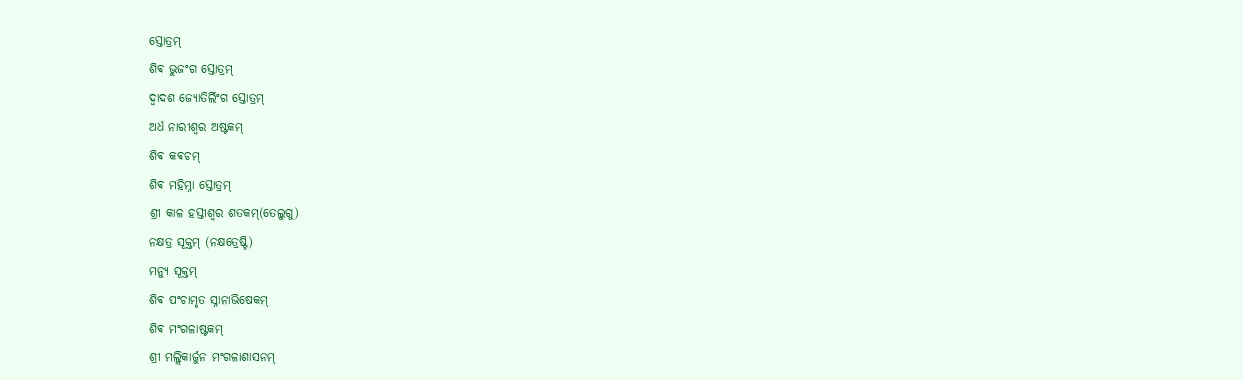ସ୍ତୋତ୍ରମ୍
ଶିଵ ଭୁଜଂଗ ସ୍ତୋତ୍ରମ୍
ଦ୍ଵାଦଶ ଜ୍ୟୋତିର୍ଲିଂଗ ସ୍ତୋତ୍ରମ୍
ଅର୍ଧ ନାରୀଶ୍ଵର ଅଷ୍ଟକମ୍
ଶିଵ କଵଚମ୍
ଶିଵ ମହିମ୍ନା ସ୍ତୋତ୍ରମ୍
ଶ୍ରୀ କାଳ ହସ୍ତୀଶ୍ଵର ଶତକମ୍(ତେଲୁଗୁ)
ନକ୍ଷତ୍ର ସୂକ୍ତମ୍ (ନକ୍ଷତ୍ରେଷ୍ଟି)
ମନ୍ୟୁ ସୂକ୍ତମ୍
ଶିଵ ପଂଚାମୃତ ସ୍ନାନାଭିଷେକମ୍
ଶିଵ ମଂଗଳାଷ୍ଟକମ୍
ଶ୍ରୀ ମଲ୍ଲିକାର୍ଜୁନ ମଂଗଳାଶାସନମ୍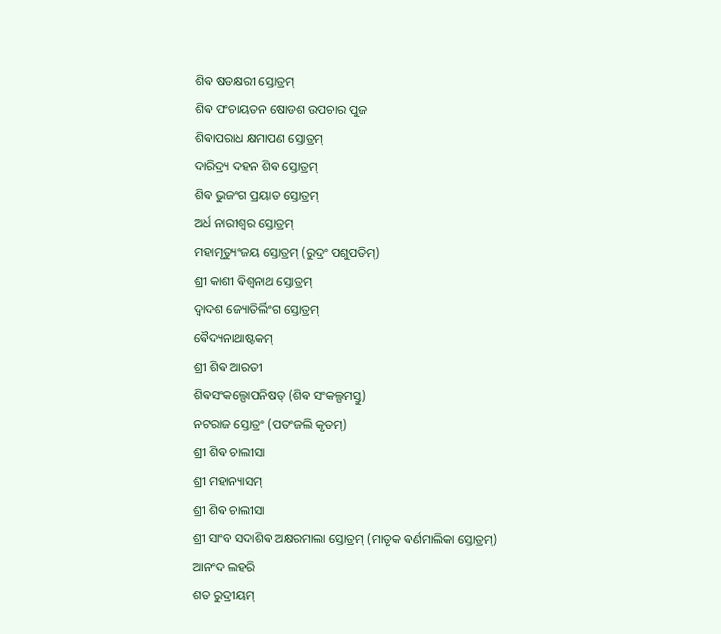ଶିଵ ଷଡକ୍ଷରୀ ସ୍ତୋତ୍ରମ୍
ଶିଵ ପଂଚାୟତନ ଷୋଡଶ ଉପଚାର ପୁଜ
ଶିଵାପରାଧ କ୍ଷମାପଣ ସ୍ତୋତ୍ରମ୍
ଦାରିଦ୍ର୍ୟ ଦହନ ଶିଵ ସ୍ତୋତ୍ରମ୍
ଶିଵ ଭୁଜଂଗ ପ୍ରୟାତ ସ୍ତୋତ୍ରମ୍
ଅର୍ଧ ନାରୀଶ୍ଵର ସ୍ତୋତ୍ରମ୍
ମହାମୃତ୍ୟୁଂଜୟ ସ୍ତୋତ୍ରମ୍ (ରୁଦ୍ରଂ ପଶୁପତିମ୍)
ଶ୍ରୀ କାଶୀ ଵିଶ୍ଵନାଥ ସ୍ତୋତ୍ରମ୍
ଦ୍ଵାଦଶ ଜ୍ୟୋତିର୍ଲିଂଗ ସ୍ତୋତ୍ରମ୍
ଵୈଦ୍ୟନାଥାଷ୍ଟକମ୍
ଶ୍ରୀ ଶିଵ ଆରତୀ
ଶିଵସଂକଲ୍ପୋପନିଷତ୍ (ଶିଵ ସଂକଲ୍ପମସ୍ତୁ)
ନଟରାଜ ସ୍ତୋତ୍ରଂ (ପତଂଜଲି କୃତମ୍)
ଶ୍ରୀ ଶିଵ ଚାଲୀସା
ଶ୍ରୀ ମହାନ୍ୟାସମ୍
ଶ୍ରୀ ଶିଵ ଚାଲୀସା
ଶ୍ରୀ ସାଂବ ସଦାଶିଵ ଅକ୍ଷରମାଲା ସ୍ତୋତ୍ରମ୍ (ମାତୃକ ଵର୍ଣମାଲିକା ସ୍ତୋତ୍ରମ୍)
ଆନଂଦ ଲହରି
ଶତ ରୁଦ୍ରୀୟମ୍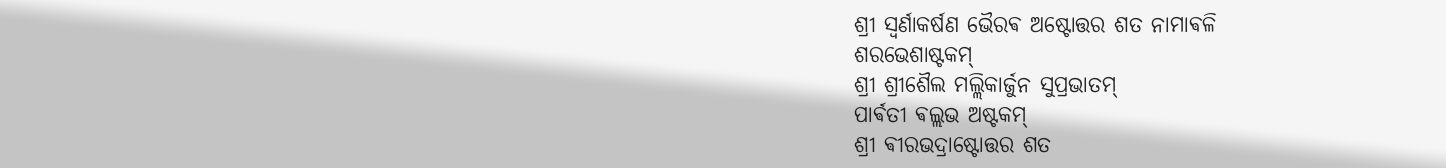ଶ୍ରୀ ସ୍ଵର୍ଣାକର୍ଷଣ ଭୈରଵ ଅଷ୍ଟୋତ୍ତର ଶତ ନାମାଵଳି
ଶରଭେଶାଷ୍ଟକମ୍
ଶ୍ରୀ ଶ୍ରୀଶୈଲ ମଲ୍ଲିକାର୍ଜୁନ ସୁପ୍ରଭାତମ୍
ପାର୍ଵତୀ ଵଲ୍ଲଭ ଅଷ୍ଟକମ୍
ଶ୍ରୀ ଵୀରଭଦ୍ରାଷ୍ଟୋତ୍ତର ଶତ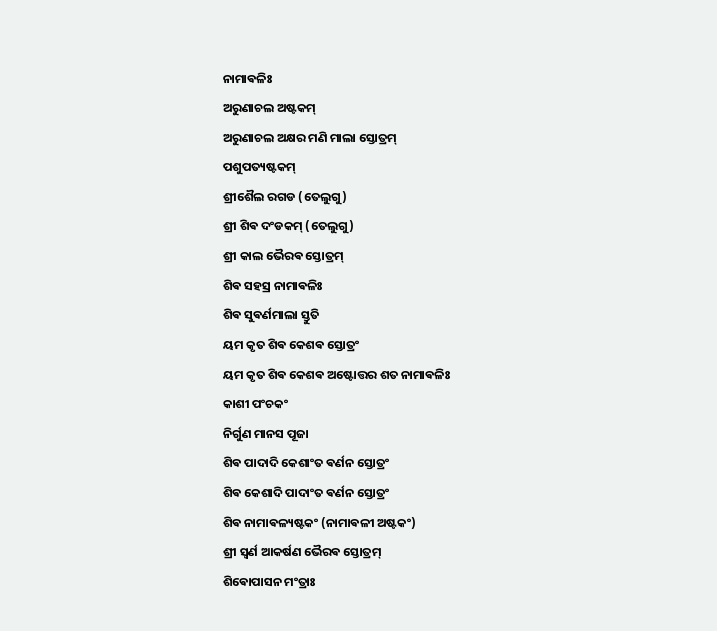ନାମାଵଳିଃ
ଅରୁଣାଚଲ ଅଷ୍ଟକମ୍
ଅରୁଣାଚଲ ଅକ୍ଷର ମଣି ମାଲା ସ୍ତୋତ୍ରମ୍
ପଶୁପତ୍ୟଷ୍ଟକମ୍
ଶ୍ରୀଶୈଲ ରଗଡ (ତେଲୁଗୁ)
ଶ୍ରୀ ଶିଵ ଦଂଡକମ୍ (ତେଲୁଗୁ)
ଶ୍ରୀ କାଲ ଭୈରଵ ସ୍ତୋତ୍ରମ୍
ଶିଵ ସହସ୍ର ନାମାଵଳିଃ
ଶିଵ ସୁଵର୍ଣମାଲା ସ୍ତୁତି
ୟମ କୃତ ଶିଵ କେଶଵ ସ୍ତୋତ୍ରଂ
ୟମ କୃତ ଶିଵ କେଶଵ ଅଷ୍ଟୋତ୍ତର ଶତ ନାମାଵଳିଃ
କାଶୀ ପଂଚକଂ
ନିର୍ଗୁଣ ମାନସ ପୂଜା
ଶିଵ ପାଦାଦି କେଶାଂତ ଵର୍ଣନ ସ୍ତୋତ୍ରଂ
ଶିଵ କେଶାଦି ପାଦାଂତ ଵର୍ଣନ ସ୍ତୋତ୍ରଂ
ଶିଵ ନାମାଵଳ୍ୟଷ୍ଟକଂ (ନାମାଵଳୀ ଅଷ୍ଟକଂ)
ଶ୍ରୀ ସ୍ଵର୍ଣ ଆକର୍ଷଣ ଭୈରଵ ସ୍ତୋତ୍ରମ୍
ଶିଵୋପାସନ ମଂତ୍ରାଃ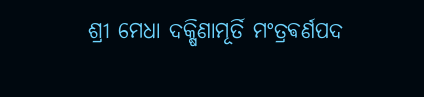ଶ୍ରୀ ମେଧା ଦକ୍ଷିଣାମୂର୍ତି ମଂତ୍ରଵର୍ଣପଦ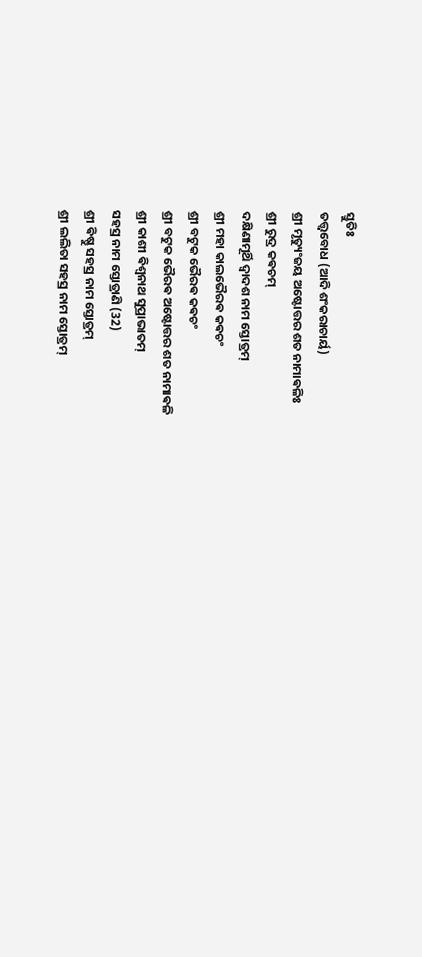ସ୍ତୁତିଃ
ତତ୍ତ୍ଵବୋଧ (ଆଦି ଶଂକରାଚାର୍ୟ)
ଶ୍ରୀ ମୃତ୍ୟୁଂଜୟ ଅଷ୍ଟୋତ୍ତର ଶତ ନାମାଵଳିଃ
ଶ୍ରୀ ରୁଦ୍ର କଵଚମ୍
ଦକ୍ଷିଣାମୂର୍ଥି ଦ୍ଵାଦଶ ନାମ ସ୍ତୋତ୍ରମ୍
ଶ୍ରୀ ମହା କାଲଭୈରଵ କଵଚଂ
ଶ୍ରୀ ବଟୁକ ଭୈରଵ କଵଚଂ
ଶ୍ରୀ ବଟୁକ ଭୈରଵ ଅଷ୍ଟୋତ୍ତର ଶତ ନାମାଵଳି
ଶ୍ରୀ କାଶୀ ଵିଶ୍ଵନାଥ ସୁପ୍ରାଭାତମ୍
ସହସ୍ର ନାମ ସ୍ତୋତ୍ରାଣି (32)
ଶ୍ରୀ ଵିଷ୍ଣୁ ସହସ୍ର ନାମ ସ୍ତୋତ୍ରମ୍
ଶ୍ରୀ ଲଲିତା ସହସ୍ର ନାମ ସ୍ତୋତ୍ରମ୍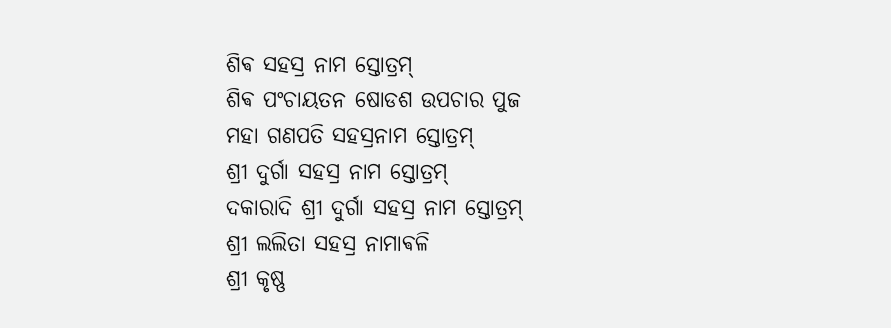ଶିଵ ସହସ୍ର ନାମ ସ୍ତୋତ୍ରମ୍
ଶିଵ ପଂଚାୟତନ ଷୋଡଶ ଉପଚାର ପୁଜ
ମହା ଗଣପତି ସହସ୍ରନାମ ସ୍ତୋତ୍ରମ୍
ଶ୍ରୀ ଦୁର୍ଗା ସହସ୍ର ନାମ ସ୍ତୋତ୍ରମ୍
ଦକାରାଦି ଶ୍ରୀ ଦୁର୍ଗା ସହସ୍ର ନାମ ସ୍ତୋତ୍ରମ୍
ଶ୍ରୀ ଲଲିତା ସହସ୍ର ନାମାଵଳି
ଶ୍ରୀ କୃଷ୍ଣ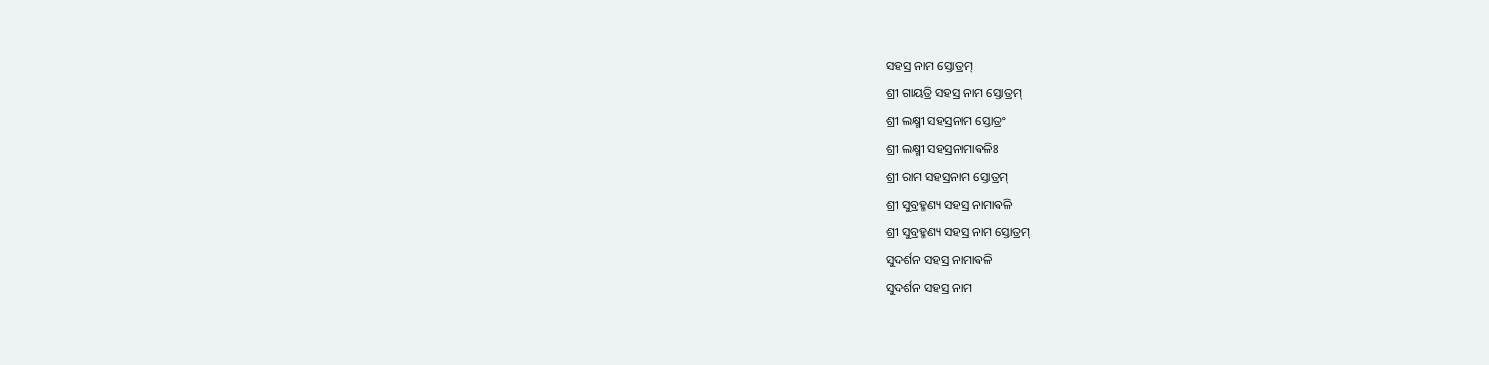ସହସ୍ର ନାମ ସ୍ତୋତ୍ରମ୍
ଶ୍ରୀ ଗାୟତ୍ରି ସହସ୍ର ନାମ ସ୍ତୋତ୍ରମ୍
ଶ୍ରୀ ଲକ୍ଷ୍ମୀ ସହସ୍ରନାମ ସ୍ତୋତ୍ରଂ
ଶ୍ରୀ ଲକ୍ଷ୍ମୀ ସହସ୍ରନାମାଵଳିଃ
ଶ୍ରୀ ରାମ ସହସ୍ରନାମ ସ୍ତୋତ୍ରମ୍
ଶ୍ରୀ ସୁବ୍ରହ୍ମଣ୍ୟ ସହସ୍ର ନାମାଵଳି
ଶ୍ରୀ ସୁବ୍ରହ୍ମଣ୍ୟ ସହସ୍ର ନାମ ସ୍ତୋତ୍ରମ୍
ସୁଦର୍ଶନ ସହସ୍ର ନାମାଵଳି
ସୁଦର୍ଶନ ସହସ୍ର ନାମ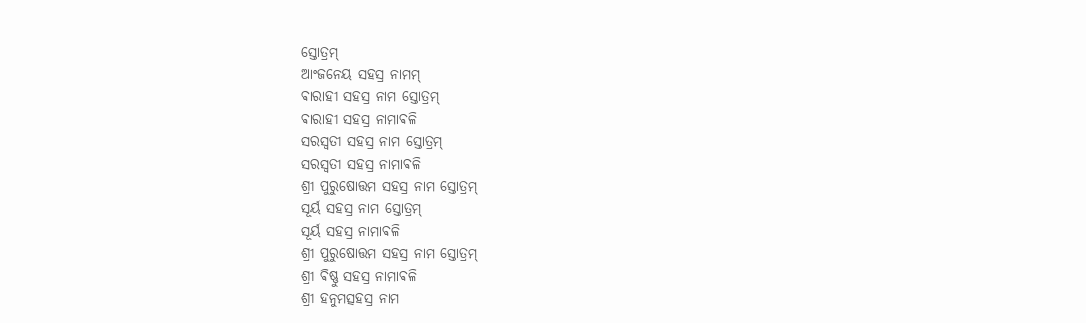ସ୍ତୋତ୍ରମ୍
ଆଂଜନେୟ ସହସ୍ର ନାମମ୍
ଵାରାହୀ ସହସ୍ର ନାମ ସ୍ତୋତ୍ରମ୍
ଵାରାହୀ ସହସ୍ର ନାମାଵଳି
ସରସ୍ଵତୀ ସହସ୍ର ନାମ ସ୍ତୋତ୍ରମ୍
ସରସ୍ଵତୀ ସହସ୍ର ନାମାଵଳି
ଶ୍ରୀ ପୁରୁଷୋତ୍ତମ ସହସ୍ର ନାମ ସ୍ତୋତ୍ରମ୍
ସୂର୍ୟ ସହସ୍ର ନାମ ସ୍ତୋତ୍ରମ୍
ସୂର୍ୟ ସହସ୍ର ନାମାଵଳି
ଶ୍ରୀ ପୁରୁଷୋତ୍ତମ ସହସ୍ର ନାମ ସ୍ତୋତ୍ରମ୍
ଶ୍ରୀ ଵିଷ୍ଣୁ ସହସ୍ର ନାମାଵଳି
ଶ୍ରୀ ହନୁମତ୍ସହସ୍ର ନାମ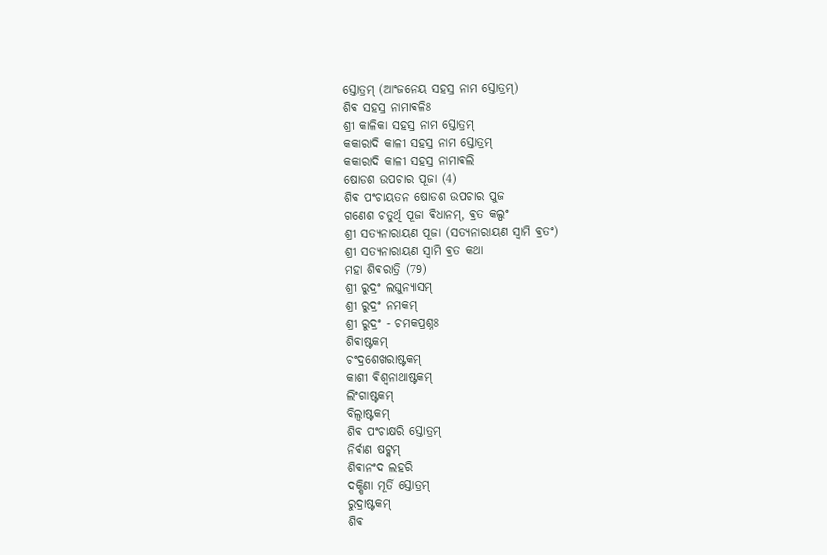ସ୍ତୋତ୍ରମ୍ (ଆଂଜନେୟ ସହସ୍ର ନାମ ସ୍ତୋତ୍ରମ୍)
ଶିଵ ସହସ୍ର ନାମାଵଳିଃ
ଶ୍ରୀ କାଳିକା ସହସ୍ର ନାମ ସ୍ତୋତ୍ରମ୍
କକାରାଦି କାଳୀ ସହସ୍ର ନାମ ସ୍ତୋତ୍ରମ୍
କକାରାଦି କାଳୀ ସହସ୍ର ନାମାଵଲି
ଷୋଡଶ ଉପଚାର ପୂଜା (4)
ଶିଵ ପଂଚାୟତନ ଷୋଡଶ ଉପଚାର ପୁଜ
ଗଣେଶ ଚତୁର୍ଥି ପୂଜା ଵିଧାନମ୍, ଵ୍ରତ କଲ୍ପଂ
ଶ୍ରୀ ସତ୍ୟନାରାୟଣ ପୂଜା (ସତ୍ୟନାରାୟଣ ସ୍ଵାମି ଵ୍ରତଂ)
ଶ୍ରୀ ସତ୍ୟନାରାୟଣ ସ୍ଵାମି ଵ୍ରତ କଥା
ମହା ଶିଵରାତ୍ରି (79)
ଶ୍ରୀ ରୁଦ୍ରଂ ଲଘୁନ୍ୟାସମ୍
ଶ୍ରୀ ରୁଦ୍ରଂ ନମକମ୍
ଶ୍ରୀ ରୁଦ୍ରଂ - ଚମକପ୍ରଶ୍ନଃ
ଶିଵାଷ୍ଟକମ୍
ଚଂଦ୍ରଶେଖରାଷ୍ଟକମ୍
କାଶୀ ଵିଶ୍ଵନାଥାଷ୍ଟକମ୍
ଲିଂଗାଷ୍ଟକମ୍
ବିଲ୍ଵାଷ୍ଟକମ୍
ଶିଵ ପଂଚାକ୍ଷରି ସ୍ତୋତ୍ରମ୍
ନିର୍ଵାଣ ଷଟ୍କମ୍
ଶିଵାନଂଦ ଲହରି
ଦକ୍ଷିଣା ମୂର୍ତି ସ୍ତୋତ୍ରମ୍
ରୁଦ୍ରାଷ୍ଟକମ୍
ଶିଵ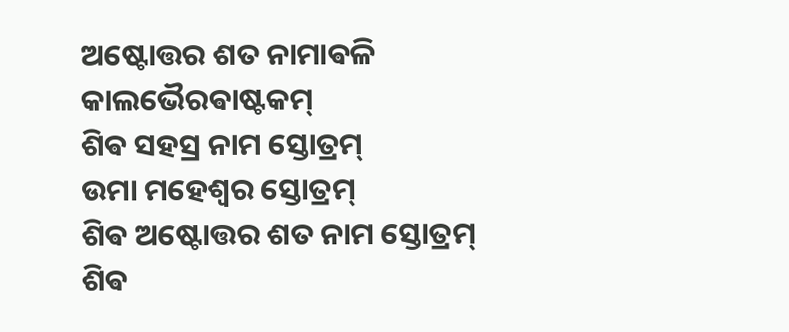ଅଷ୍ଟୋତ୍ତର ଶତ ନାମାଵଳି
କାଲଭୈରଵାଷ୍ଟକମ୍
ଶିଵ ସହସ୍ର ନାମ ସ୍ତୋତ୍ରମ୍
ଉମା ମହେଶ୍ଵର ସ୍ତୋତ୍ରମ୍
ଶିଵ ଅଷ୍ଟୋତ୍ତର ଶତ ନାମ ସ୍ତୋତ୍ରମ୍
ଶିଵ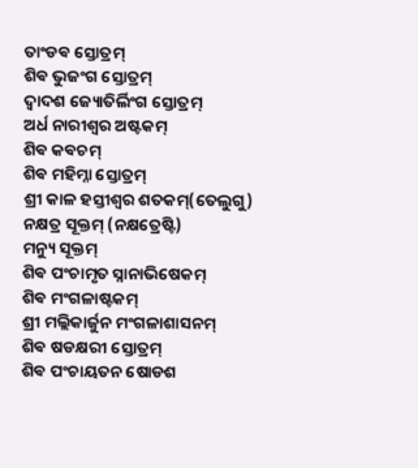ତାଂଡଵ ସ୍ତୋତ୍ରମ୍
ଶିଵ ଭୁଜଂଗ ସ୍ତୋତ୍ରମ୍
ଦ୍ଵାଦଶ ଜ୍ୟୋତିର୍ଲିଂଗ ସ୍ତୋତ୍ରମ୍
ଅର୍ଧ ନାରୀଶ୍ଵର ଅଷ୍ଟକମ୍
ଶିଵ କଵଚମ୍
ଶିଵ ମହିମ୍ନା ସ୍ତୋତ୍ରମ୍
ଶ୍ରୀ କାଳ ହସ୍ତୀଶ୍ଵର ଶତକମ୍(ତେଲୁଗୁ)
ନକ୍ଷତ୍ର ସୂକ୍ତମ୍ (ନକ୍ଷତ୍ରେଷ୍ଟି)
ମନ୍ୟୁ ସୂକ୍ତମ୍
ଶିଵ ପଂଚାମୃତ ସ୍ନାନାଭିଷେକମ୍
ଶିଵ ମଂଗଳାଷ୍ଟକମ୍
ଶ୍ରୀ ମଲ୍ଲିକାର୍ଜୁନ ମଂଗଳାଶାସନମ୍
ଶିଵ ଷଡକ୍ଷରୀ ସ୍ତୋତ୍ରମ୍
ଶିଵ ପଂଚାୟତନ ଷୋଡଶ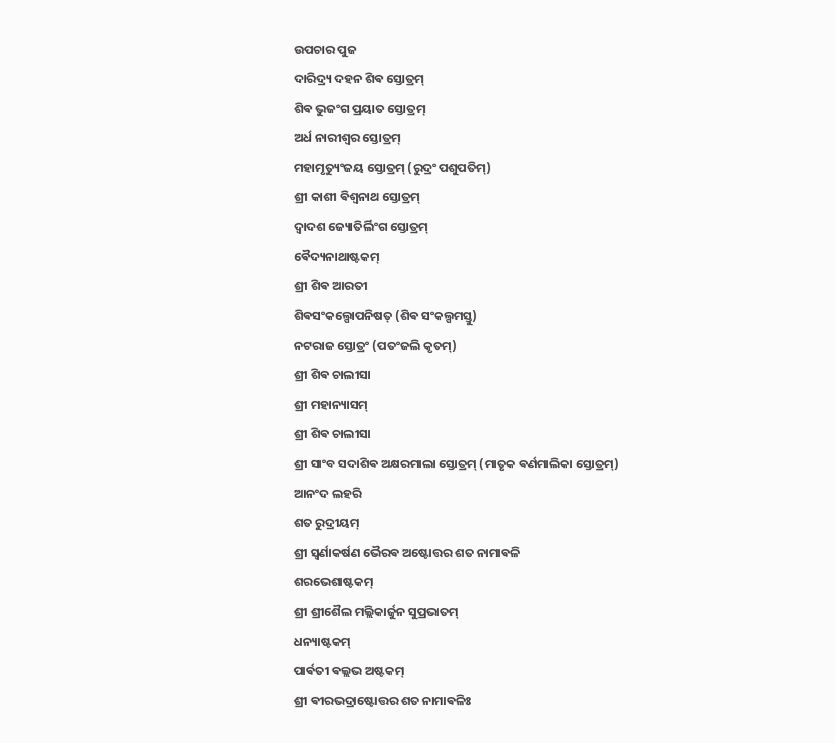ଉପଚାର ପୁଜ
ଦାରିଦ୍ର୍ୟ ଦହନ ଶିଵ ସ୍ତୋତ୍ରମ୍
ଶିଵ ଭୁଜଂଗ ପ୍ରୟାତ ସ୍ତୋତ୍ରମ୍
ଅର୍ଧ ନାରୀଶ୍ଵର ସ୍ତୋତ୍ରମ୍
ମହାମୃତ୍ୟୁଂଜୟ ସ୍ତୋତ୍ରମ୍ (ରୁଦ୍ରଂ ପଶୁପତିମ୍)
ଶ୍ରୀ କାଶୀ ଵିଶ୍ଵନାଥ ସ୍ତୋତ୍ରମ୍
ଦ୍ଵାଦଶ ଜ୍ୟୋତିର୍ଲିଂଗ ସ୍ତୋତ୍ରମ୍
ଵୈଦ୍ୟନାଥାଷ୍ଟକମ୍
ଶ୍ରୀ ଶିଵ ଆରତୀ
ଶିଵସଂକଲ୍ପୋପନିଷତ୍ (ଶିଵ ସଂକଲ୍ପମସ୍ତୁ)
ନଟରାଜ ସ୍ତୋତ୍ରଂ (ପତଂଜଲି କୃତମ୍)
ଶ୍ରୀ ଶିଵ ଚାଲୀସା
ଶ୍ରୀ ମହାନ୍ୟାସମ୍
ଶ୍ରୀ ଶିଵ ଚାଲୀସା
ଶ୍ରୀ ସାଂବ ସଦାଶିଵ ଅକ୍ଷରମାଲା ସ୍ତୋତ୍ରମ୍ (ମାତୃକ ଵର୍ଣମାଲିକା ସ୍ତୋତ୍ରମ୍)
ଆନଂଦ ଲହରି
ଶତ ରୁଦ୍ରୀୟମ୍
ଶ୍ରୀ ସ୍ଵର୍ଣାକର୍ଷଣ ଭୈରଵ ଅଷ୍ଟୋତ୍ତର ଶତ ନାମାଵଳି
ଶରଭେଶାଷ୍ଟକମ୍
ଶ୍ରୀ ଶ୍ରୀଶୈଲ ମଲ୍ଲିକାର୍ଜୁନ ସୁପ୍ରଭାତମ୍
ଧନ୍ୟାଷ୍ଟକମ୍
ପାର୍ଵତୀ ଵଲ୍ଲଭ ଅଷ୍ଟକମ୍
ଶ୍ରୀ ଵୀରଭଦ୍ରାଷ୍ଟୋତ୍ତର ଶତ ନାମାଵଳିଃ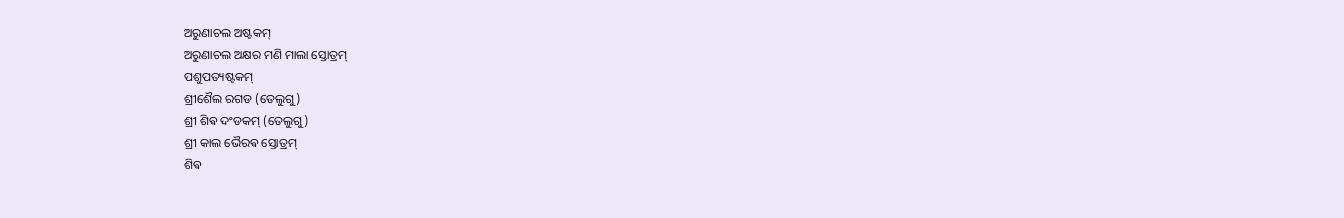ଅରୁଣାଚଲ ଅଷ୍ଟକମ୍
ଅରୁଣାଚଲ ଅକ୍ଷର ମଣି ମାଲା ସ୍ତୋତ୍ରମ୍
ପଶୁପତ୍ୟଷ୍ଟକମ୍
ଶ୍ରୀଶୈଲ ରଗଡ (ତେଲୁଗୁ)
ଶ୍ରୀ ଶିଵ ଦଂଡକମ୍ (ତେଲୁଗୁ)
ଶ୍ରୀ କାଲ ଭୈରଵ ସ୍ତୋତ୍ରମ୍
ଶିଵ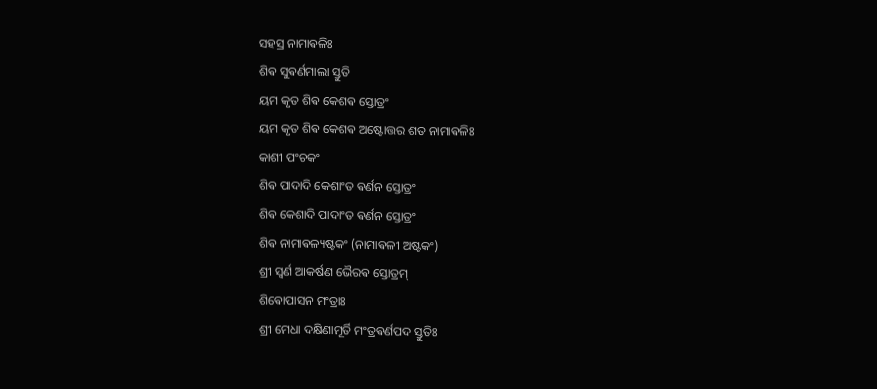ସହସ୍ର ନାମାଵଳିଃ
ଶିଵ ସୁଵର୍ଣମାଲା ସ୍ତୁତି
ୟମ କୃତ ଶିଵ କେଶଵ ସ୍ତୋତ୍ରଂ
ୟମ କୃତ ଶିଵ କେଶଵ ଅଷ୍ଟୋତ୍ତର ଶତ ନାମାଵଳିଃ
କାଶୀ ପଂଚକଂ
ଶିଵ ପାଦାଦି କେଶାଂତ ଵର୍ଣନ ସ୍ତୋତ୍ରଂ
ଶିଵ କେଶାଦି ପାଦାଂତ ଵର୍ଣନ ସ୍ତୋତ୍ରଂ
ଶିଵ ନାମାଵଳ୍ୟଷ୍ଟକଂ (ନାମାଵଳୀ ଅଷ୍ଟକଂ)
ଶ୍ରୀ ସ୍ଵର୍ଣ ଆକର୍ଷଣ ଭୈରଵ ସ୍ତୋତ୍ରମ୍
ଶିଵୋପାସନ ମଂତ୍ରାଃ
ଶ୍ରୀ ମେଧା ଦକ୍ଷିଣାମୂର୍ତି ମଂତ୍ରଵର୍ଣପଦ ସ୍ତୁତିଃ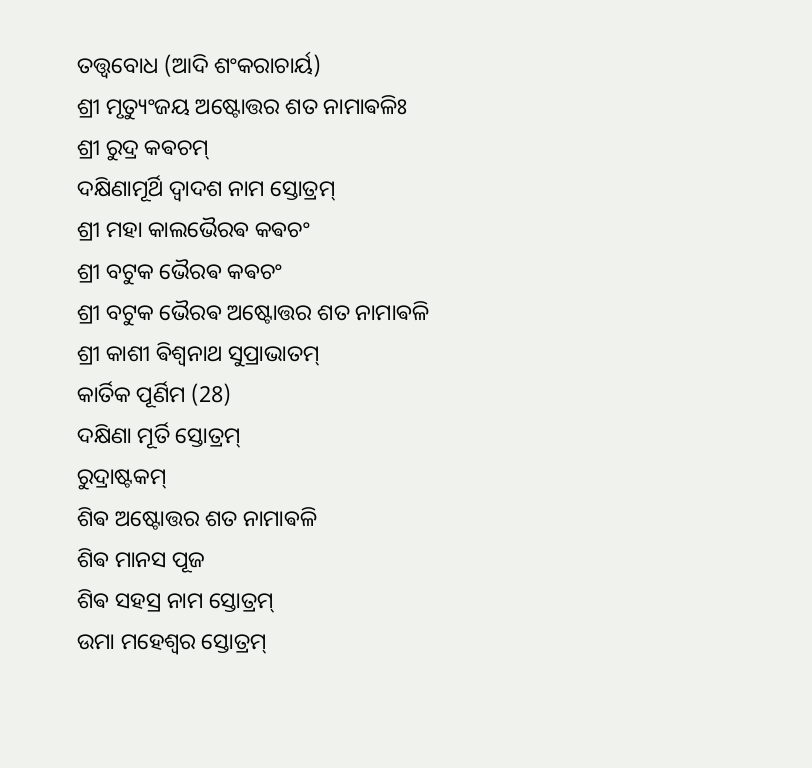ତତ୍ତ୍ଵବୋଧ (ଆଦି ଶଂକରାଚାର୍ୟ)
ଶ୍ରୀ ମୃତ୍ୟୁଂଜୟ ଅଷ୍ଟୋତ୍ତର ଶତ ନାମାଵଳିଃ
ଶ୍ରୀ ରୁଦ୍ର କଵଚମ୍
ଦକ୍ଷିଣାମୂର୍ଥି ଦ୍ଵାଦଶ ନାମ ସ୍ତୋତ୍ରମ୍
ଶ୍ରୀ ମହା କାଲଭୈରଵ କଵଚଂ
ଶ୍ରୀ ବଟୁକ ଭୈରଵ କଵଚଂ
ଶ୍ରୀ ବଟୁକ ଭୈରଵ ଅଷ୍ଟୋତ୍ତର ଶତ ନାମାଵଳି
ଶ୍ରୀ କାଶୀ ଵିଶ୍ଵନାଥ ସୁପ୍ରାଭାତମ୍
କାର୍ତିକ ପୂର୍ଣିମ (28)
ଦକ୍ଷିଣା ମୂର୍ତି ସ୍ତୋତ୍ରମ୍
ରୁଦ୍ରାଷ୍ଟକମ୍
ଶିଵ ଅଷ୍ଟୋତ୍ତର ଶତ ନାମାଵଳି
ଶିଵ ମାନସ ପୂଜ
ଶିଵ ସହସ୍ର ନାମ ସ୍ତୋତ୍ରମ୍
ଉମା ମହେଶ୍ଵର ସ୍ତୋତ୍ରମ୍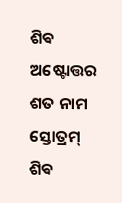ଶିଵ ଅଷ୍ଟୋତ୍ତର ଶତ ନାମ ସ୍ତୋତ୍ରମ୍
ଶିଵ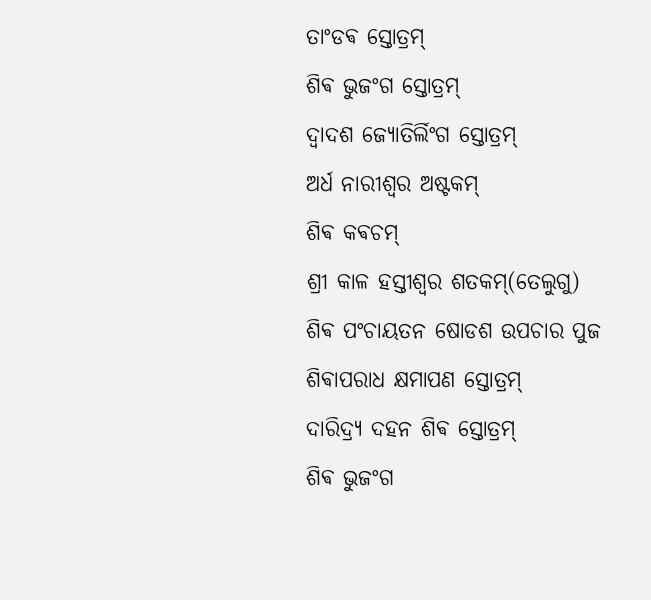ତାଂଡଵ ସ୍ତୋତ୍ରମ୍
ଶିଵ ଭୁଜଂଗ ସ୍ତୋତ୍ରମ୍
ଦ୍ଵାଦଶ ଜ୍ୟୋତିର୍ଲିଂଗ ସ୍ତୋତ୍ରମ୍
ଅର୍ଧ ନାରୀଶ୍ଵର ଅଷ୍ଟକମ୍
ଶିଵ କଵଚମ୍
ଶ୍ରୀ କାଳ ହସ୍ତୀଶ୍ଵର ଶତକମ୍(ତେଲୁଗୁ)
ଶିଵ ପଂଚାୟତନ ଷୋଡଶ ଉପଚାର ପୁଜ
ଶିଵାପରାଧ କ୍ଷମାପଣ ସ୍ତୋତ୍ରମ୍
ଦାରିଦ୍ର୍ୟ ଦହନ ଶିଵ ସ୍ତୋତ୍ରମ୍
ଶିଵ ଭୁଜଂଗ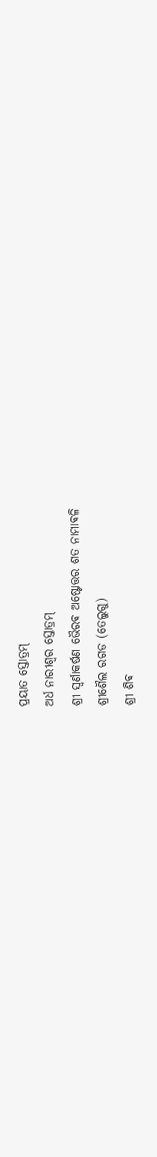ପ୍ରୟାତ ସ୍ତୋତ୍ରମ୍
ଅର୍ଧ ନାରୀଶ୍ଵର ସ୍ତୋତ୍ରମ୍
ଶ୍ରୀ ସ୍ଵର୍ଣାକର୍ଷଣ ଭୈରଵ ଅଷ୍ଟୋତ୍ତର ଶତ ନାମାଵଳି
ଶ୍ରୀଶୈଲ ରଗଡ (ତେଲୁଗୁ)
ଶ୍ରୀ ଶିଵ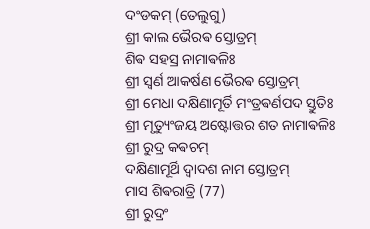ଦଂଡକମ୍ (ତେଲୁଗୁ)
ଶ୍ରୀ କାଲ ଭୈରଵ ସ୍ତୋତ୍ରମ୍
ଶିଵ ସହସ୍ର ନାମାଵଳିଃ
ଶ୍ରୀ ସ୍ଵର୍ଣ ଆକର୍ଷଣ ଭୈରଵ ସ୍ତୋତ୍ରମ୍
ଶ୍ରୀ ମେଧା ଦକ୍ଷିଣାମୂର୍ତି ମଂତ୍ରଵର୍ଣପଦ ସ୍ତୁତିଃ
ଶ୍ରୀ ମୃତ୍ୟୁଂଜୟ ଅଷ୍ଟୋତ୍ତର ଶତ ନାମାଵଳିଃ
ଶ୍ରୀ ରୁଦ୍ର କଵଚମ୍
ଦକ୍ଷିଣାମୂର୍ଥି ଦ୍ଵାଦଶ ନାମ ସ୍ତୋତ୍ରମ୍
ମାସ ଶିଵରାତ୍ରି (77)
ଶ୍ରୀ ରୁଦ୍ରଂ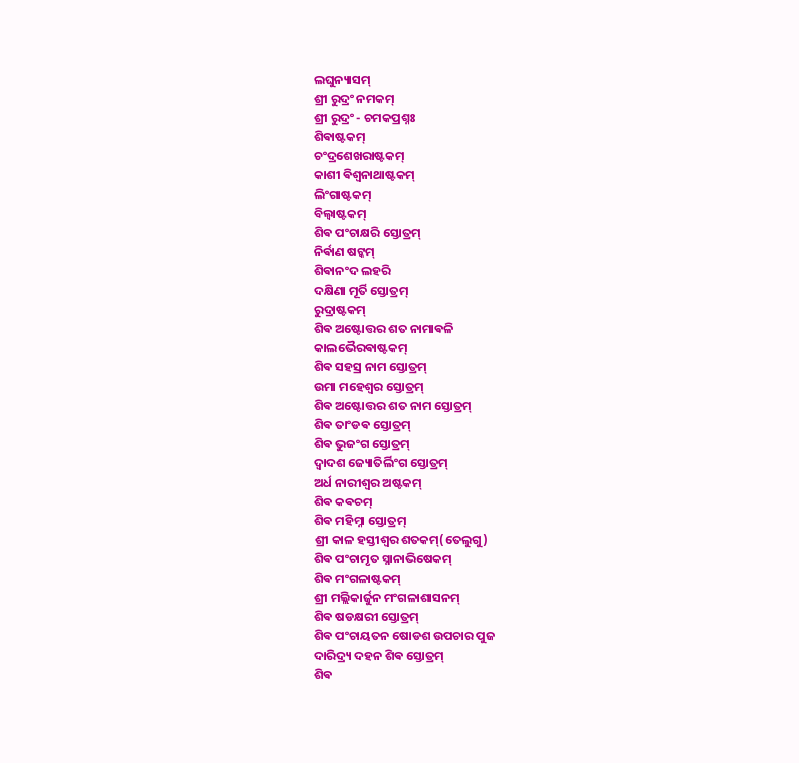ଲଘୁନ୍ୟାସମ୍
ଶ୍ରୀ ରୁଦ୍ରଂ ନମକମ୍
ଶ୍ରୀ ରୁଦ୍ରଂ - ଚମକପ୍ରଶ୍ନଃ
ଶିଵାଷ୍ଟକମ୍
ଚଂଦ୍ରଶେଖରାଷ୍ଟକମ୍
କାଶୀ ଵିଶ୍ଵନାଥାଷ୍ଟକମ୍
ଲିଂଗାଷ୍ଟକମ୍
ବିଲ୍ଵାଷ୍ଟକମ୍
ଶିଵ ପଂଚାକ୍ଷରି ସ୍ତୋତ୍ରମ୍
ନିର୍ଵାଣ ଷଟ୍କମ୍
ଶିଵାନଂଦ ଲହରି
ଦକ୍ଷିଣା ମୂର୍ତି ସ୍ତୋତ୍ରମ୍
ରୁଦ୍ରାଷ୍ଟକମ୍
ଶିଵ ଅଷ୍ଟୋତ୍ତର ଶତ ନାମାଵଳି
କାଲଭୈରଵାଷ୍ଟକମ୍
ଶିଵ ସହସ୍ର ନାମ ସ୍ତୋତ୍ରମ୍
ଉମା ମହେଶ୍ଵର ସ୍ତୋତ୍ରମ୍
ଶିଵ ଅଷ୍ଟୋତ୍ତର ଶତ ନାମ ସ୍ତୋତ୍ରମ୍
ଶିଵ ତାଂଡଵ ସ୍ତୋତ୍ରମ୍
ଶିଵ ଭୁଜଂଗ ସ୍ତୋତ୍ରମ୍
ଦ୍ଵାଦଶ ଜ୍ୟୋତିର୍ଲିଂଗ ସ୍ତୋତ୍ରମ୍
ଅର୍ଧ ନାରୀଶ୍ଵର ଅଷ୍ଟକମ୍
ଶିଵ କଵଚମ୍
ଶିଵ ମହିମ୍ନା ସ୍ତୋତ୍ରମ୍
ଶ୍ରୀ କାଳ ହସ୍ତୀଶ୍ଵର ଶତକମ୍(ତେଲୁଗୁ)
ଶିଵ ପଂଚାମୃତ ସ୍ନାନାଭିଷେକମ୍
ଶିଵ ମଂଗଳାଷ୍ଟକମ୍
ଶ୍ରୀ ମଲ୍ଲିକାର୍ଜୁନ ମଂଗଳାଶାସନମ୍
ଶିଵ ଷଡକ୍ଷରୀ ସ୍ତୋତ୍ରମ୍
ଶିଵ ପଂଚାୟତନ ଷୋଡଶ ଉପଚାର ପୁଜ
ଦାରିଦ୍ର୍ୟ ଦହନ ଶିଵ ସ୍ତୋତ୍ରମ୍
ଶିଵ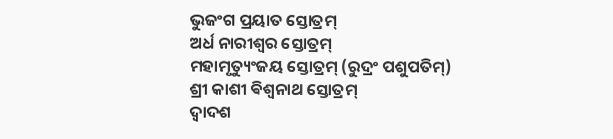ଭୁଜଂଗ ପ୍ରୟାତ ସ୍ତୋତ୍ରମ୍
ଅର୍ଧ ନାରୀଶ୍ଵର ସ୍ତୋତ୍ରମ୍
ମହାମୃତ୍ୟୁଂଜୟ ସ୍ତୋତ୍ରମ୍ (ରୁଦ୍ରଂ ପଶୁପତିମ୍)
ଶ୍ରୀ କାଶୀ ଵିଶ୍ଵନାଥ ସ୍ତୋତ୍ରମ୍
ଦ୍ଵାଦଶ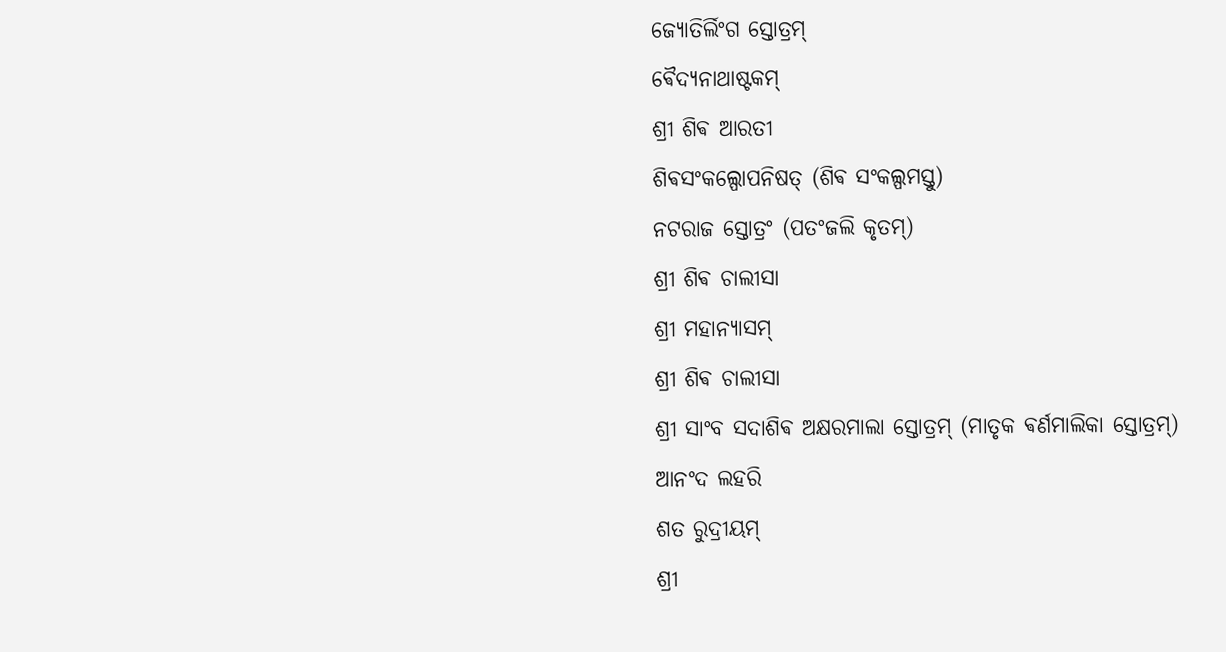ଜ୍ୟୋତିର୍ଲିଂଗ ସ୍ତୋତ୍ରମ୍
ଵୈଦ୍ୟନାଥାଷ୍ଟକମ୍
ଶ୍ରୀ ଶିଵ ଆରତୀ
ଶିଵସଂକଲ୍ପୋପନିଷତ୍ (ଶିଵ ସଂକଲ୍ପମସ୍ତୁ)
ନଟରାଜ ସ୍ତୋତ୍ରଂ (ପତଂଜଲି କୃତମ୍)
ଶ୍ରୀ ଶିଵ ଚାଲୀସା
ଶ୍ରୀ ମହାନ୍ୟାସମ୍
ଶ୍ରୀ ଶିଵ ଚାଲୀସା
ଶ୍ରୀ ସାଂବ ସଦାଶିଵ ଅକ୍ଷରମାଲା ସ୍ତୋତ୍ରମ୍ (ମାତୃକ ଵର୍ଣମାଲିକା ସ୍ତୋତ୍ରମ୍)
ଆନଂଦ ଲହରି
ଶତ ରୁଦ୍ରୀୟମ୍
ଶ୍ରୀ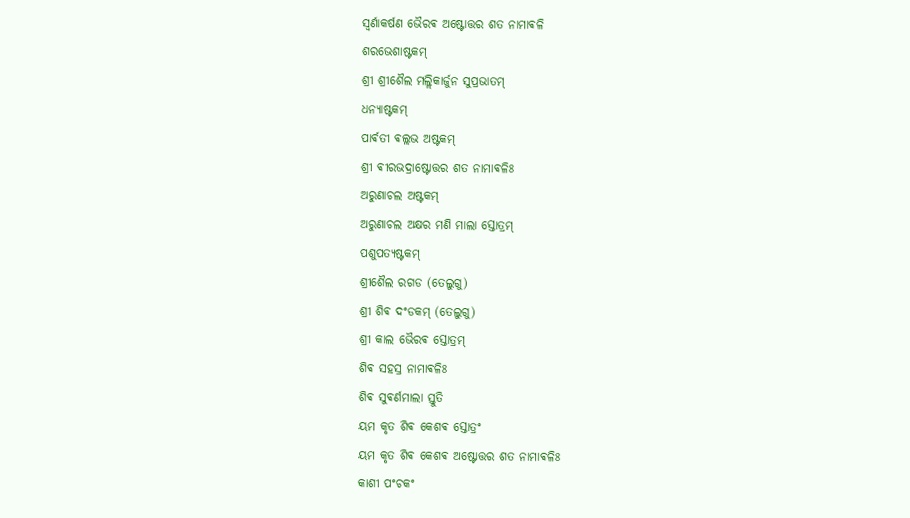ସ୍ଵର୍ଣାକର୍ଷଣ ଭୈରଵ ଅଷ୍ଟୋତ୍ତର ଶତ ନାମାଵଳି
ଶରଭେଶାଷ୍ଟକମ୍
ଶ୍ରୀ ଶ୍ରୀଶୈଲ ମଲ୍ଲିକାର୍ଜୁନ ସୁପ୍ରଭାତମ୍
ଧନ୍ୟାଷ୍ଟକମ୍
ପାର୍ଵତୀ ଵଲ୍ଲଭ ଅଷ୍ଟକମ୍
ଶ୍ରୀ ଵୀରଭଦ୍ରାଷ୍ଟୋତ୍ତର ଶତ ନାମାଵଳିଃ
ଅରୁଣାଚଲ ଅଷ୍ଟକମ୍
ଅରୁଣାଚଲ ଅକ୍ଷର ମଣି ମାଲା ସ୍ତୋତ୍ରମ୍
ପଶୁପତ୍ୟଷ୍ଟକମ୍
ଶ୍ରୀଶୈଲ ରଗଡ (ତେଲୁଗୁ)
ଶ୍ରୀ ଶିଵ ଦଂଡକମ୍ (ତେଲୁଗୁ)
ଶ୍ରୀ କାଲ ଭୈରଵ ସ୍ତୋତ୍ରମ୍
ଶିଵ ସହସ୍ର ନାମାଵଳିଃ
ଶିଵ ସୁଵର୍ଣମାଲା ସ୍ତୁତି
ୟମ କୃତ ଶିଵ କେଶଵ ସ୍ତୋତ୍ରଂ
ୟମ କୃତ ଶିଵ କେଶଵ ଅଷ୍ଟୋତ୍ତର ଶତ ନାମାଵଳିଃ
କାଶୀ ପଂଚକଂ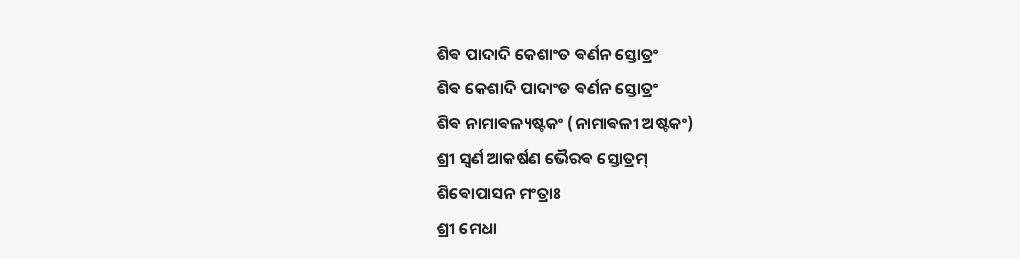ଶିଵ ପାଦାଦି କେଶାଂତ ଵର୍ଣନ ସ୍ତୋତ୍ରଂ
ଶିଵ କେଶାଦି ପାଦାଂତ ଵର୍ଣନ ସ୍ତୋତ୍ରଂ
ଶିଵ ନାମାଵଳ୍ୟଷ୍ଟକଂ (ନାମାଵଳୀ ଅଷ୍ଟକଂ)
ଶ୍ରୀ ସ୍ଵର୍ଣ ଆକର୍ଷଣ ଭୈରଵ ସ୍ତୋତ୍ରମ୍
ଶିଵୋପାସନ ମଂତ୍ରାଃ
ଶ୍ରୀ ମେଧା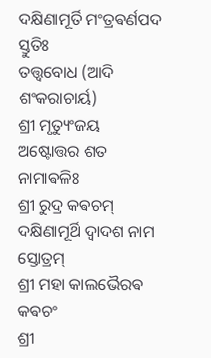ଦକ୍ଷିଣାମୂର୍ତି ମଂତ୍ରଵର୍ଣପଦ ସ୍ତୁତିଃ
ତତ୍ତ୍ଵବୋଧ (ଆଦି ଶଂକରାଚାର୍ୟ)
ଶ୍ରୀ ମୃତ୍ୟୁଂଜୟ ଅଷ୍ଟୋତ୍ତର ଶତ ନାମାଵଳିଃ
ଶ୍ରୀ ରୁଦ୍ର କଵଚମ୍
ଦକ୍ଷିଣାମୂର୍ଥି ଦ୍ଵାଦଶ ନାମ ସ୍ତୋତ୍ରମ୍
ଶ୍ରୀ ମହା କାଲଭୈରଵ କଵଚଂ
ଶ୍ରୀ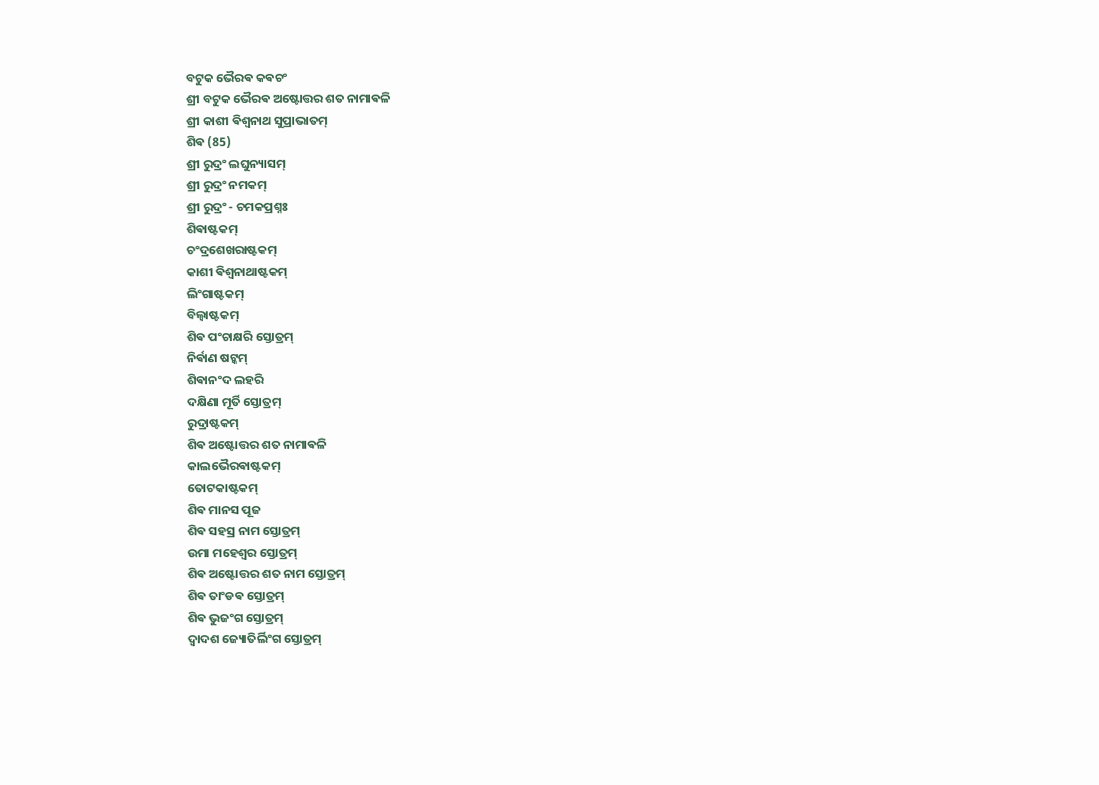ବଟୁକ ଭୈରଵ କଵଚଂ
ଶ୍ରୀ ବଟୁକ ଭୈରଵ ଅଷ୍ଟୋତ୍ତର ଶତ ନାମାଵଳି
ଶ୍ରୀ କାଶୀ ଵିଶ୍ଵନାଥ ସୁପ୍ରାଭାତମ୍
ଶିଵ (85)
ଶ୍ରୀ ରୁଦ୍ରଂ ଲଘୁନ୍ୟାସମ୍
ଶ୍ରୀ ରୁଦ୍ରଂ ନମକମ୍
ଶ୍ରୀ ରୁଦ୍ରଂ - ଚମକପ୍ରଶ୍ନଃ
ଶିଵାଷ୍ଟକମ୍
ଚଂଦ୍ରଶେଖରାଷ୍ଟକମ୍
କାଶୀ ଵିଶ୍ଵନାଥାଷ୍ଟକମ୍
ଲିଂଗାଷ୍ଟକମ୍
ବିଲ୍ଵାଷ୍ଟକମ୍
ଶିଵ ପଂଚାକ୍ଷରି ସ୍ତୋତ୍ରମ୍
ନିର୍ଵାଣ ଷଟ୍କମ୍
ଶିଵାନଂଦ ଲହରି
ଦକ୍ଷିଣା ମୂର୍ତି ସ୍ତୋତ୍ରମ୍
ରୁଦ୍ରାଷ୍ଟକମ୍
ଶିଵ ଅଷ୍ଟୋତ୍ତର ଶତ ନାମାଵଳି
କାଲଭୈରଵାଷ୍ଟକମ୍
ତୋଟକାଷ୍ଟକମ୍
ଶିଵ ମାନସ ପୂଜ
ଶିଵ ସହସ୍ର ନାମ ସ୍ତୋତ୍ରମ୍
ଉମା ମହେଶ୍ଵର ସ୍ତୋତ୍ରମ୍
ଶିଵ ଅଷ୍ଟୋତ୍ତର ଶତ ନାମ ସ୍ତୋତ୍ରମ୍
ଶିଵ ତାଂଡଵ ସ୍ତୋତ୍ରମ୍
ଶିଵ ଭୁଜଂଗ ସ୍ତୋତ୍ରମ୍
ଦ୍ଵାଦଶ ଜ୍ୟୋତିର୍ଲିଂଗ ସ୍ତୋତ୍ରମ୍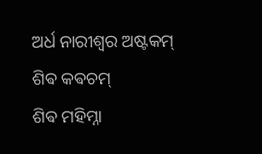ଅର୍ଧ ନାରୀଶ୍ଵର ଅଷ୍ଟକମ୍
ଶିଵ କଵଚମ୍
ଶିଵ ମହିମ୍ନା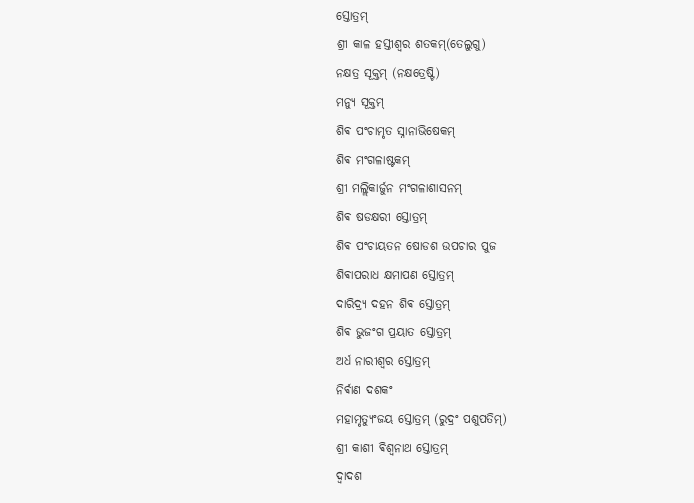ସ୍ତୋତ୍ରମ୍
ଶ୍ରୀ କାଳ ହସ୍ତୀଶ୍ଵର ଶତକମ୍(ତେଲୁଗୁ)
ନକ୍ଷତ୍ର ସୂକ୍ତମ୍ (ନକ୍ଷତ୍ରେଷ୍ଟି)
ମନ୍ୟୁ ସୂକ୍ତମ୍
ଶିଵ ପଂଚାମୃତ ସ୍ନାନାଭିଷେକମ୍
ଶିଵ ମଂଗଳାଷ୍ଟକମ୍
ଶ୍ରୀ ମଲ୍ଲିକାର୍ଜୁନ ମଂଗଳାଶାସନମ୍
ଶିଵ ଷଡକ୍ଷରୀ ସ୍ତୋତ୍ରମ୍
ଶିଵ ପଂଚାୟତନ ଷୋଡଶ ଉପଚାର ପୁଜ
ଶିଵାପରାଧ କ୍ଷମାପଣ ସ୍ତୋତ୍ରମ୍
ଦାରିଦ୍ର୍ୟ ଦହନ ଶିଵ ସ୍ତୋତ୍ରମ୍
ଶିଵ ଭୁଜଂଗ ପ୍ରୟାତ ସ୍ତୋତ୍ରମ୍
ଅର୍ଧ ନାରୀଶ୍ଵର ସ୍ତୋତ୍ରମ୍
ନିର୍ଵାଣ ଦଶକଂ
ମହାମୃତ୍ୟୁଂଜୟ ସ୍ତୋତ୍ରମ୍ (ରୁଦ୍ରଂ ପଶୁପତିମ୍)
ଶ୍ରୀ କାଶୀ ଵିଶ୍ଵନାଥ ସ୍ତୋତ୍ରମ୍
ଦ୍ଵାଦଶ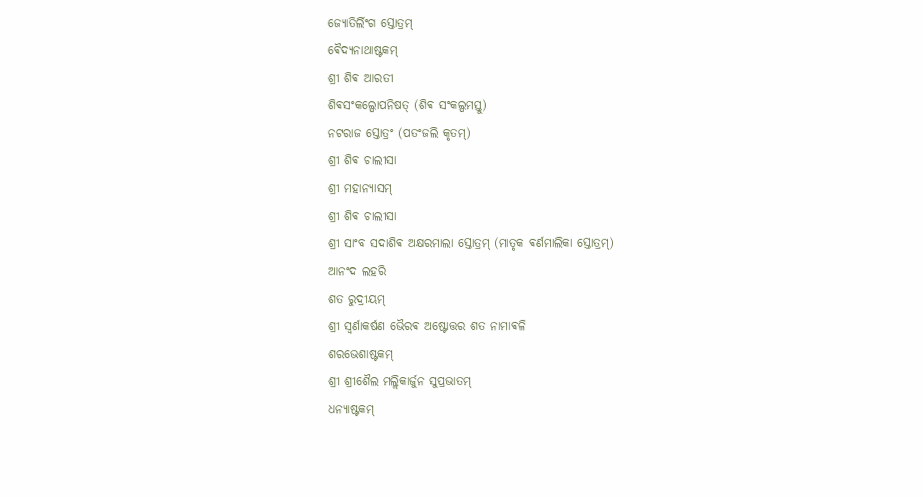ଜ୍ୟୋତିର୍ଲିଂଗ ସ୍ତୋତ୍ରମ୍
ଵୈଦ୍ୟନାଥାଷ୍ଟକମ୍
ଶ୍ରୀ ଶିଵ ଆରତୀ
ଶିଵସଂକଲ୍ପୋପନିଷତ୍ (ଶିଵ ସଂକଲ୍ପମସ୍ତୁ)
ନଟରାଜ ସ୍ତୋତ୍ରଂ (ପତଂଜଲି କୃତମ୍)
ଶ୍ରୀ ଶିଵ ଚାଲୀସା
ଶ୍ରୀ ମହାନ୍ୟାସମ୍
ଶ୍ରୀ ଶିଵ ଚାଲୀସା
ଶ୍ରୀ ସାଂବ ସଦାଶିଵ ଅକ୍ଷରମାଲା ସ୍ତୋତ୍ରମ୍ (ମାତୃକ ଵର୍ଣମାଲିକା ସ୍ତୋତ୍ରମ୍)
ଆନଂଦ ଲହରି
ଶତ ରୁଦ୍ରୀୟମ୍
ଶ୍ରୀ ସ୍ଵର୍ଣାକର୍ଷଣ ଭୈରଵ ଅଷ୍ଟୋତ୍ତର ଶତ ନାମାଵଳି
ଶରଭେଶାଷ୍ଟକମ୍
ଶ୍ରୀ ଶ୍ରୀଶୈଲ ମଲ୍ଲିକାର୍ଜୁନ ସୁପ୍ରଭାତମ୍
ଧନ୍ୟାଷ୍ଟକମ୍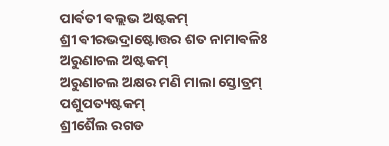ପାର୍ଵତୀ ଵଲ୍ଲଭ ଅଷ୍ଟକମ୍
ଶ୍ରୀ ଵୀରଭଦ୍ରାଷ୍ଟୋତ୍ତର ଶତ ନାମାଵଳିଃ
ଅରୁଣାଚଲ ଅଷ୍ଟକମ୍
ଅରୁଣାଚଲ ଅକ୍ଷର ମଣି ମାଲା ସ୍ତୋତ୍ରମ୍
ପଶୁପତ୍ୟଷ୍ଟକମ୍
ଶ୍ରୀଶୈଲ ରଗଡ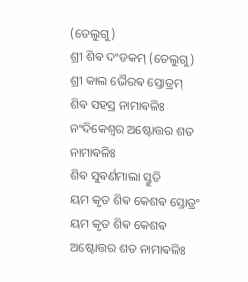(ତେଲୁଗୁ)
ଶ୍ରୀ ଶିଵ ଦଂଡକମ୍ (ତେଲୁଗୁ)
ଶ୍ରୀ କାଲ ଭୈରଵ ସ୍ତୋତ୍ରମ୍
ଶିଵ ସହସ୍ର ନାମାଵଳିଃ
ନଂଦିକେଶ୍ଵର ଅଷ୍ଟୋତ୍ତର ଶତ ନାମାଵଳିଃ
ଶିଵ ସୁଵର୍ଣମାଲା ସ୍ତୁତି
ୟମ କୃତ ଶିଵ କେଶଵ ସ୍ତୋତ୍ରଂ
ୟମ କୃତ ଶିଵ କେଶଵ ଅଷ୍ଟୋତ୍ତର ଶତ ନାମାଵଳିଃ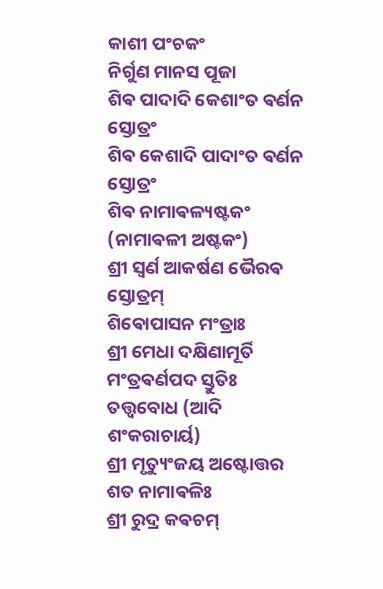କାଶୀ ପଂଚକଂ
ନିର୍ଗୁଣ ମାନସ ପୂଜା
ଶିଵ ପାଦାଦି କେଶାଂତ ଵର୍ଣନ ସ୍ତୋତ୍ରଂ
ଶିଵ କେଶାଦି ପାଦାଂତ ଵର୍ଣନ ସ୍ତୋତ୍ରଂ
ଶିଵ ନାମାଵଳ୍ୟଷ୍ଟକଂ (ନାମାଵଳୀ ଅଷ୍ଟକଂ)
ଶ୍ରୀ ସ୍ଵର୍ଣ ଆକର୍ଷଣ ଭୈରଵ ସ୍ତୋତ୍ରମ୍
ଶିଵୋପାସନ ମଂତ୍ରାଃ
ଶ୍ରୀ ମେଧା ଦକ୍ଷିଣାମୂର୍ତି ମଂତ୍ରଵର୍ଣପଦ ସ୍ତୁତିଃ
ତତ୍ତ୍ଵବୋଧ (ଆଦି ଶଂକରାଚାର୍ୟ)
ଶ୍ରୀ ମୃତ୍ୟୁଂଜୟ ଅଷ୍ଟୋତ୍ତର ଶତ ନାମାଵଳିଃ
ଶ୍ରୀ ରୁଦ୍ର କଵଚମ୍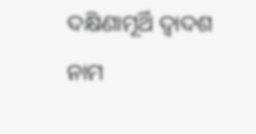ଦକ୍ଷିଣାମୂର୍ଥି ଦ୍ଵାଦଶ ନାମ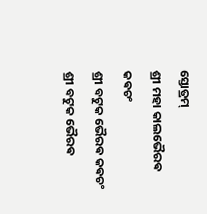ସ୍ତୋତ୍ରମ୍
ଶ୍ରୀ ମହା କାଲଭୈରଵ କଵଚଂ
ଶ୍ରୀ ବଟୁକ ଭୈରଵ କଵଚଂ
ଶ୍ରୀ ବଟୁକ ଭୈରଵ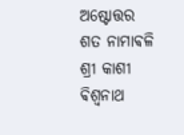ଅଷ୍ଟୋତ୍ତର ଶତ ନାମାଵଳି
ଶ୍ରୀ କାଶୀ ଵିଶ୍ଵନାଥ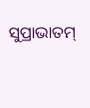ସୁପ୍ରାଭାତମ୍